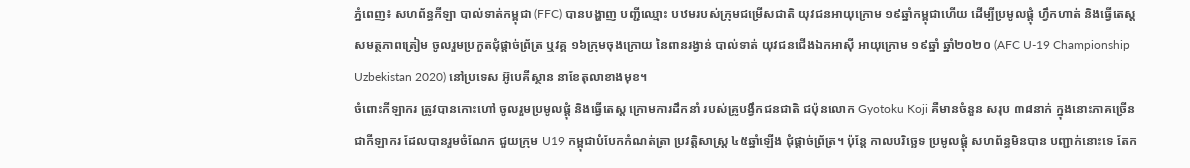ភ្នំពេញ៖ សហព័ន្ធកីឡា បាល់ទាត់កម្ពុជា (FFC) បានបង្ហាញ បញ្ជីឈ្មោះ បឋមរបស់ក្រុមជម្រើសជាតិ យុវជនអាយុក្រោម ១៩ឆ្នាំកម្ពុជាហើយ ដើម្បីប្រមូលផ្ដុំ ហ្វឹកហាត់ និងធ្វើតេស្ដសមត្ថភាពត្រៀម ចូលរួមប្រកួតជុំផ្ដាច់ព្រ័ត្រ ឬវគ្គ ១៦ក្រុមចុងក្រោយ នៃពានរង្វាន់ បាល់ទាត់ យុវជនជើងឯកអាស៊ី អាយុក្រោម ១៩ឆ្នាំ ឆ្នាំ២០២០ (AFC U-19 Championship Uzbekistan 2020) នៅប្រទេស អ៊ូបេគីស្ថាន នាខែតុលាខាងមុខ។
ចំពោះកីឡាករ ត្រូវបានកោះហៅ ចូលរួមប្រមូលផ្ដុំ និងធ្វើតេស្ដ ក្រោមការដឹកនាំ របស់គ្រូបង្វឹកជនជាតិ ជប៉ុនលោក Gyotoku Koji គឺមានចំនួន សរុប ៣៨នាក់ ក្នុងនោះភាគច្រើន ជាកីឡាករ ដែលបានរួមចំណែក ជួយក្រុម U19 កម្ពុជាបំបែកកំណត់ត្រា ប្រវត្តិសាស្ដ្រ ៤៥ឆ្នាំឡើង ជុំផ្ដាច់ព្រ័ត្រ។ ប៉ុន្ដែ កាលបរិច្ឆេទ ប្រមូលផ្ដុំ សហព័ន្ធមិនបាន បញ្ជាក់នោះទេ តែក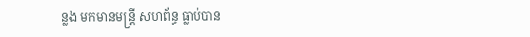ន្លង មកមានមន្ដ្រី សហព័ន្ធ ធ្លាប់បាន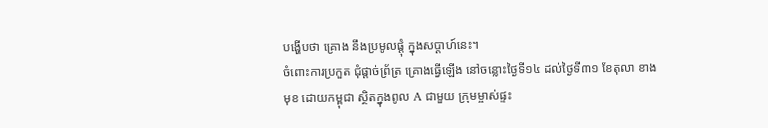បង្ហើបថា គ្រោង នឹងប្រមូលផ្ដុំ ក្នុងសប្ដាហ៍នេះ។
ចំពោះការប្រកួត ជុំផ្ដាច់ព្រ័ត្រ គ្រោងធ្វើឡើង នៅចន្លោះថ្ងៃទី១៤ ដល់ថ្ងៃទី៣១ ខែតុលា ខាងមុខ ដោយកម្ពុជា ស្ថិតក្នុងពូល A ជាមួយ ក្រុមម្ចាស់ផ្ទះ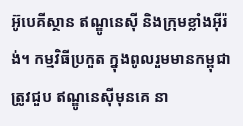អ៊ូបេគីស្ថាន ឥណ្ឌូនេស៊ី និងក្រុមខ្លាំងអ៊ីរ៉ង់។ កម្មវិធីប្រកួត ក្នុងពូលរួមមានកម្ពុជា ត្រូវជួប ឥណ្ឌូនេស៊ីមុនគេ នា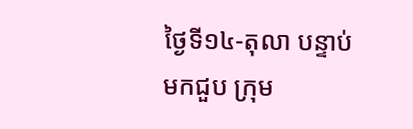ថ្ងៃទី១៤-តុលា បន្ទាប់មកជួប ក្រុម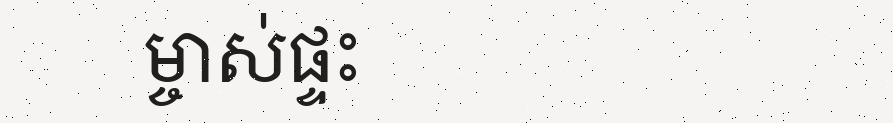ម្ចាស់ផ្ទះ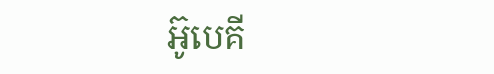អ៊ូបេគី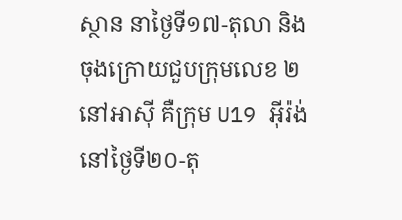ស្ថាន នាថ្ងៃទី១៧-តុលា និងចុងក្រោយជួបក្រុមលេខ ២ នៅអាស៊ី គឺក្រុម U19 អ៊ីរ៉ង់ នៅថ្ងៃទី២០-តុ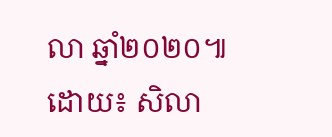លា ឆ្នាំ២០២០៕
ដោយ៖ សិលា